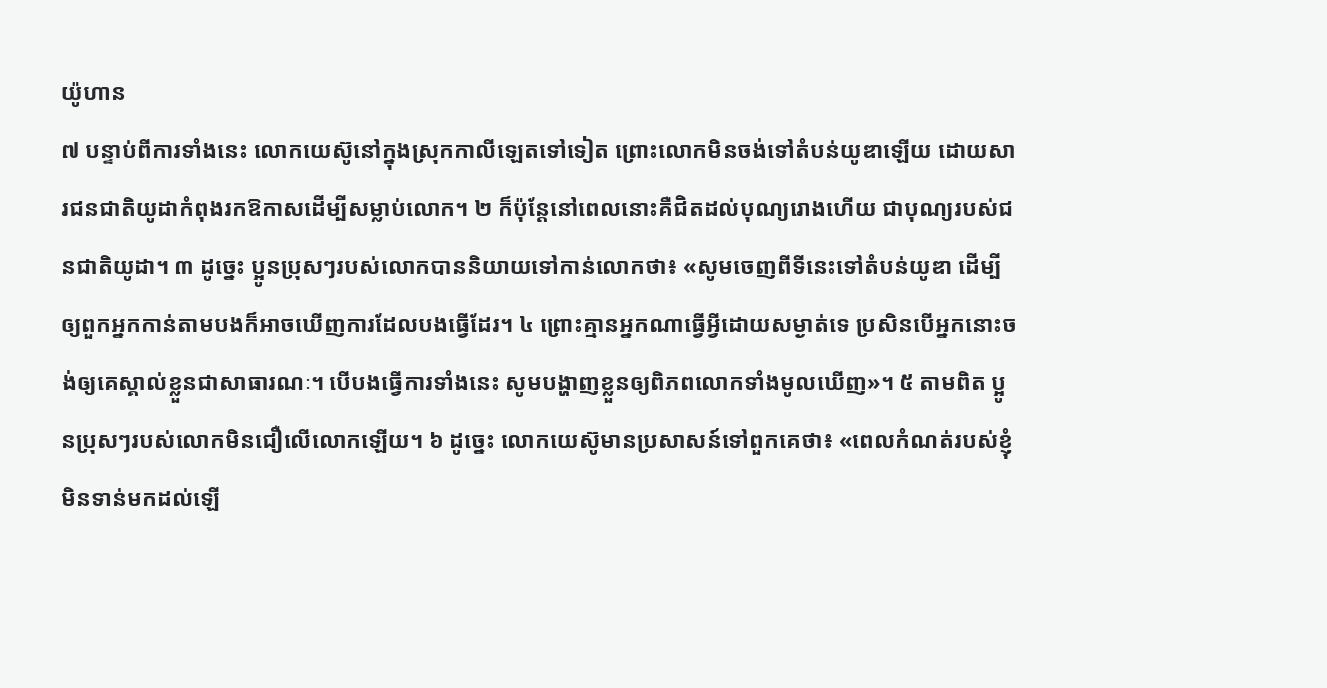យ៉ូហាន
៧ បន្ទាប់ពីការទាំងនេះ លោកយេស៊ូនៅក្នុងស្រុកកាលីឡេតទៅទៀត ព្រោះលោកមិនចង់ទៅតំបន់យូឌាឡើយ ដោយសារជនជាតិយូដាកំពុងរកឱកាសដើម្បីសម្លាប់លោក។ ២ ក៏ប៉ុន្តែនៅពេលនោះគឺជិតដល់បុណ្យរោងហើយ ជាបុណ្យរបស់ជនជាតិយូដា។ ៣ ដូច្នេះ ប្អូនប្រុសៗរបស់លោកបាននិយាយទៅកាន់លោកថា៖ «សូមចេញពីទីនេះទៅតំបន់យូឌា ដើម្បីឲ្យពួកអ្នកកាន់តាមបងក៏អាចឃើញការដែលបងធ្វើដែរ។ ៤ ព្រោះគ្មានអ្នកណាធ្វើអ្វីដោយសម្ងាត់ទេ ប្រសិនបើអ្នកនោះចង់ឲ្យគេស្គាល់ខ្លួនជាសាធារណៈ។ បើបងធ្វើការទាំងនេះ សូមបង្ហាញខ្លួនឲ្យពិភពលោកទាំងមូលឃើញ»។ ៥ តាមពិត ប្អូនប្រុសៗរបស់លោកមិនជឿលើលោកឡើយ។ ៦ ដូច្នេះ លោកយេស៊ូមានប្រសាសន៍ទៅពួកគេថា៖ «ពេលកំណត់របស់ខ្ញុំមិនទាន់មកដល់ឡើ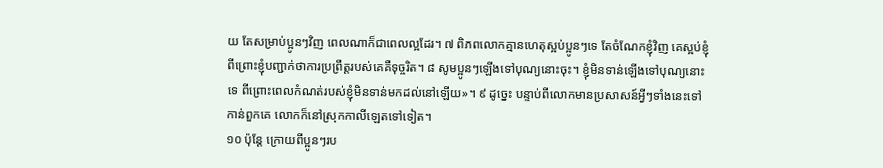យ តែសម្រាប់ប្អូនៗវិញ ពេលណាក៏ជាពេលល្អដែរ។ ៧ ពិភពលោកគ្មានហេតុស្អប់ប្អូនៗទេ តែចំណែកខ្ញុំវិញ គេស្អប់ខ្ញុំ ពីព្រោះខ្ញុំបញ្ជាក់ថាការប្រព្រឹត្តរបស់គេគឺទុច្ចរិត។ ៨ សូមប្អូនៗឡើងទៅបុណ្យនោះចុះ។ ខ្ញុំមិនទាន់ឡើងទៅបុណ្យនោះទេ ពីព្រោះពេលកំណត់របស់ខ្ញុំមិនទាន់មកដល់នៅឡើយ»។ ៩ ដូច្នេះ បន្ទាប់ពីលោកមានប្រសាសន៍អ្វីៗទាំងនេះទៅកាន់ពួកគេ លោកក៏នៅស្រុកកាលីឡេតទៅទៀត។
១០ ប៉ុន្តែ ក្រោយពីប្អូនៗរប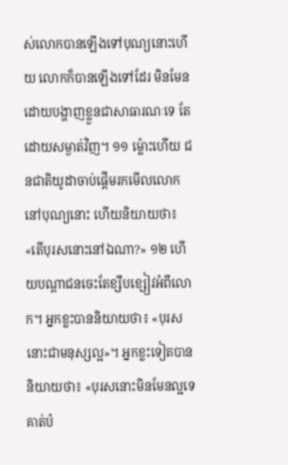ស់លោកបានឡើងទៅបុណ្យនោះហើយ លោកក៏បានឡើងទៅដែរ មិនមែនដោយបង្ហាញខ្លួនជាសាធារណៈទេ តែដោយសម្ងាត់វិញ។ ១១ ម្ល៉ោះហើយ ជនជាតិយូដាចាប់ផ្ដើមរកមើលលោកនៅបុណ្យនោះ ហើយនិយាយថា៖ «តើបុរសនោះនៅឯណា?» ១២ ហើយបណ្ដាជនចេះតែខ្សឹបខ្សៀវអំពីលោក។ អ្នកខ្លះបាននិយាយថា៖ «បុរសនោះជាមនុស្សល្អ»។ អ្នកខ្លះទៀតបាននិយាយថា៖ «បុរសនោះមិនមែនល្អទេ គាត់បំ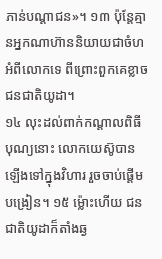ភាន់បណ្ដាជន»។ ១៣ ប៉ុន្តែគ្មានអ្នកណាហ៊ាននិយាយជាចំហអំពីលោកទេ ពីព្រោះពួកគេខ្លាចជនជាតិយូដា។
១៤ លុះដល់ពាក់កណ្ដាលពិធីបុណ្យនោះ លោកយេស៊ូបានឡើងទៅក្នុងវិហារ រួចចាប់ផ្ដើមបង្រៀន។ ១៥ ម្ល៉ោះហើយ ជនជាតិយូដាក៏តាំងឆ្ង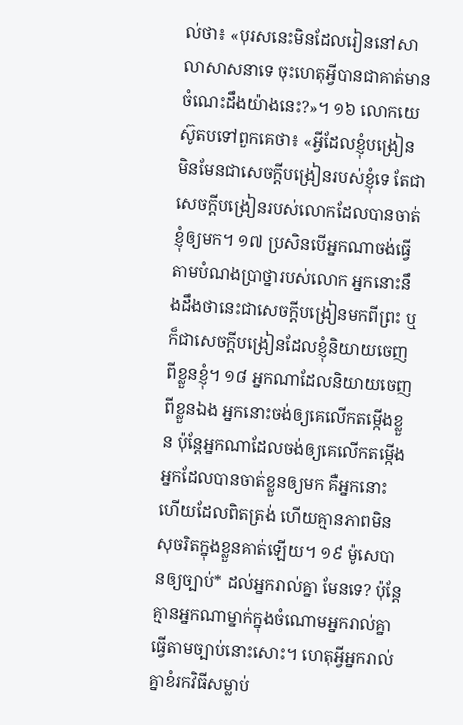ល់ថា៖ «បុរសនេះមិនដែលរៀននៅសាលាសាសនាទេ ចុះហេតុអ្វីបានជាគាត់មានចំណេះដឹងយ៉ាងនេះ?»។ ១៦ លោកយេស៊ូតបទៅពួកគេថា៖ «អ្វីដែលខ្ញុំបង្រៀន មិនមែនជាសេចក្ដីបង្រៀនរបស់ខ្ញុំទេ តែជាសេចក្ដីបង្រៀនរបស់លោកដែលបានចាត់ខ្ញុំឲ្យមក។ ១៧ ប្រសិនបើអ្នកណាចង់ធ្វើតាមបំណងប្រាថ្នារបស់លោក អ្នកនោះនឹងដឹងថានេះជាសេចក្ដីបង្រៀនមកពីព្រះ ឬក៏ជាសេចក្ដីបង្រៀនដែលខ្ញុំនិយាយចេញពីខ្លួនខ្ញុំ។ ១៨ អ្នកណាដែលនិយាយចេញពីខ្លួនឯង អ្នកនោះចង់ឲ្យគេលើកតម្កើងខ្លួន ប៉ុន្តែអ្នកណាដែលចង់ឲ្យគេលើកតម្កើងអ្នកដែលបានចាត់ខ្លួនឲ្យមក គឺអ្នកនោះហើយដែលពិតត្រង់ ហើយគ្មានភាពមិនសុចរិតក្នុងខ្លួនគាត់ឡើយ។ ១៩ ម៉ូសេបានឲ្យច្បាប់* ដល់អ្នករាល់គ្នា មែនទេ? ប៉ុន្តែគ្មានអ្នកណាម្នាក់ក្នុងចំណោមអ្នករាល់គ្នាធ្វើតាមច្បាប់នោះសោះ។ ហេតុអ្វីអ្នករាល់គ្នាខំរកវិធីសម្លាប់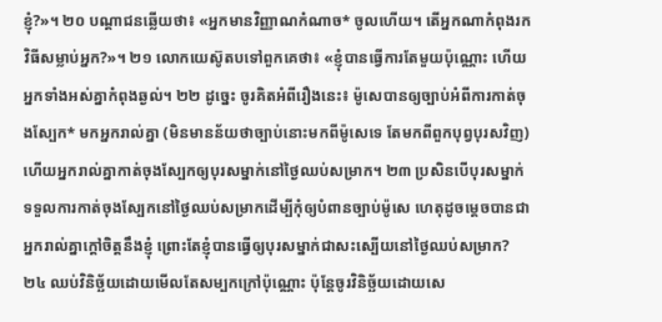ខ្ញុំ?»។ ២០ បណ្ដាជនឆ្លើយថា៖ «អ្នកមានវិញ្ញាណកំណាច* ចូលហើយ។ តើអ្នកណាកំពុងរកវិធីសម្លាប់អ្នក?»។ ២១ លោកយេស៊ូតបទៅពួកគេថា៖ «ខ្ញុំបានធ្វើការតែមួយប៉ុណ្ណោះ ហើយអ្នកទាំងអស់គ្នាកំពុងឆ្ងល់។ ២២ ដូច្នេះ ចូរគិតអំពីរឿងនេះ៖ ម៉ូសេបានឲ្យច្បាប់អំពីការកាត់ចុងស្បែក* មកអ្នករាល់គ្នា (មិនមានន័យថាច្បាប់នោះមកពីម៉ូសេទេ តែមកពីពួកបុព្វបុរសវិញ) ហើយអ្នករាល់គ្នាកាត់ចុងស្បែកឲ្យបុរសម្នាក់នៅថ្ងៃឈប់សម្រាក។ ២៣ ប្រសិនបើបុរសម្នាក់ទទួលការកាត់ចុងស្បែកនៅថ្ងៃឈប់សម្រាកដើម្បីកុំឲ្យបំពានច្បាប់ម៉ូសេ ហេតុដូចម្ដេចបានជាអ្នករាល់គ្នាក្ដៅចិត្តនឹងខ្ញុំ ព្រោះតែខ្ញុំបានធ្វើឲ្យបុរសម្នាក់ជាសះស្បើយនៅថ្ងៃឈប់សម្រាក? ២៤ ឈប់វិនិច្ឆ័យដោយមើលតែសម្បកក្រៅប៉ុណ្ណោះ ប៉ុន្តែចូរវិនិច្ឆ័យដោយសេ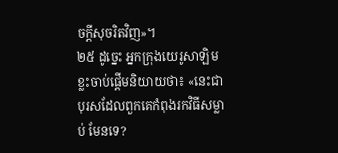ចក្ដីសុចរិតវិញ»។
២៥ ដូច្នេះ អ្នកក្រុងយេរូសាឡិមខ្លះចាប់ផ្ដើមនិយាយថា៖ «នេះជាបុរសដែលពួកគេកំពុងរកវិធីសម្លាប់ មែនទេ?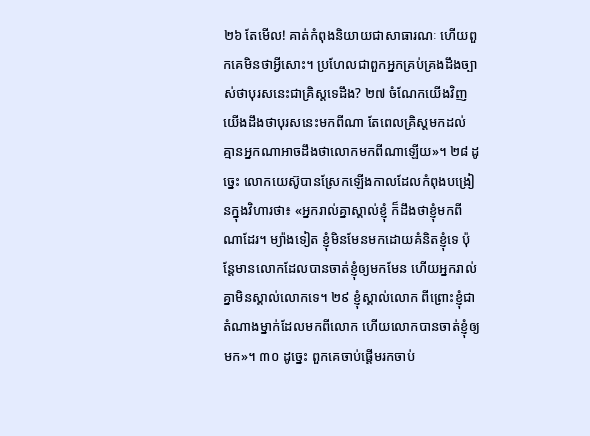២៦ តែមើល! គាត់កំពុងនិយាយជាសាធារណៈ ហើយពួកគេមិនថាអ្វីសោះ។ ប្រហែលជាពួកអ្នកគ្រប់គ្រងដឹងច្បាស់ថាបុរសនេះជាគ្រិស្តទេដឹង? ២៧ ចំណែកយើងវិញ យើងដឹងថាបុរសនេះមកពីណា តែពេលគ្រិស្តមកដល់ គ្មានអ្នកណាអាចដឹងថាលោកមកពីណាឡើយ»។ ២៨ ដូច្នេះ លោកយេស៊ូបានស្រែកឡើងកាលដែលកំពុងបង្រៀនក្នុងវិហារថា៖ «អ្នករាល់គ្នាស្គាល់ខ្ញុំ ក៏ដឹងថាខ្ញុំមកពីណាដែរ។ ម្យ៉ាងទៀត ខ្ញុំមិនមែនមកដោយគំនិតខ្ញុំទេ ប៉ុន្តែមានលោកដែលបានចាត់ខ្ញុំឲ្យមកមែន ហើយអ្នករាល់គ្នាមិនស្គាល់លោកទេ។ ២៩ ខ្ញុំស្គាល់លោក ពីព្រោះខ្ញុំជាតំណាងម្នាក់ដែលមកពីលោក ហើយលោកបានចាត់ខ្ញុំឲ្យមក»។ ៣០ ដូច្នេះ ពួកគេចាប់ផ្ដើមរកចាប់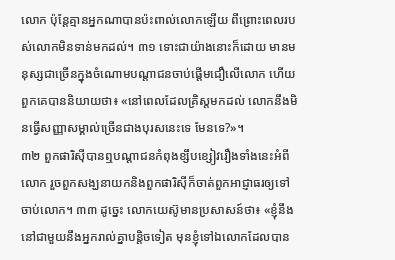លោក ប៉ុន្តែគ្មានអ្នកណាបានប៉ះពាល់លោកឡើយ ពីព្រោះពេលរបស់លោកមិនទាន់មកដល់។ ៣១ ទោះជាយ៉ាងនោះក៏ដោយ មានមនុស្សជាច្រើនក្នុងចំណោមបណ្ដាជនចាប់ផ្ដើមជឿលើលោក ហើយពួកគេបាននិយាយថា៖ «នៅពេលដែលគ្រិស្តមកដល់ លោកនឹងមិនធ្វើសញ្ញាសម្គាល់ច្រើនជាងបុរសនេះទេ មែនទេ?»។
៣២ ពួកផារិស៊ីបានឮបណ្ដាជនកំពុងខ្សឹបខ្សៀវរឿងទាំងនេះអំពីលោក រួចពួកសង្ឃនាយកនិងពួកផារិស៊ីក៏ចាត់ពួកអាជ្ញាធរឲ្យទៅចាប់លោក។ ៣៣ ដូច្នេះ លោកយេស៊ូមានប្រសាសន៍ថា៖ «ខ្ញុំនឹងនៅជាមួយនឹងអ្នករាល់គ្នាបន្ដិចទៀត មុនខ្ញុំទៅឯលោកដែលបាន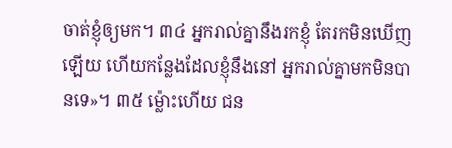ចាត់ខ្ញុំឲ្យមក។ ៣៤ អ្នករាល់គ្នានឹងរកខ្ញុំ តែរកមិនឃើញឡើយ ហើយកន្លែងដែលខ្ញុំនឹងនៅ អ្នករាល់គ្នាមកមិនបានទេ»។ ៣៥ ម្ល៉ោះហើយ ជន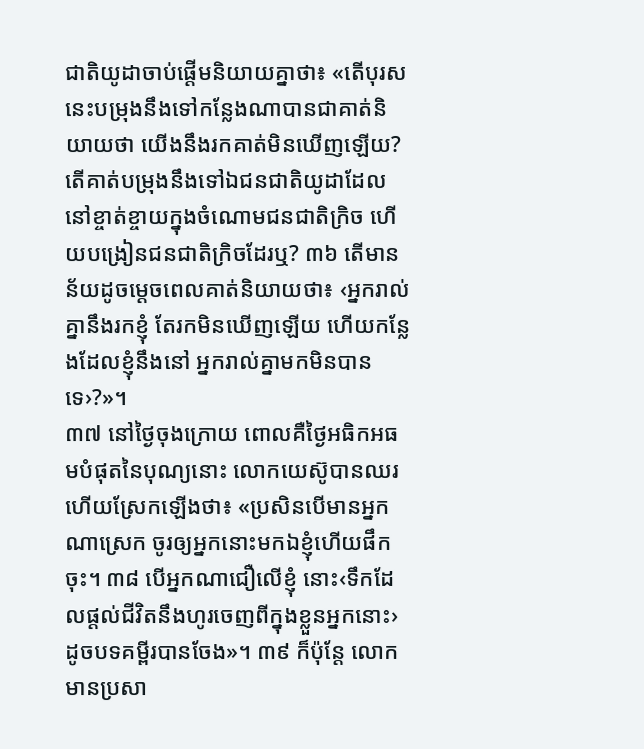ជាតិយូដាចាប់ផ្ដើមនិយាយគ្នាថា៖ «តើបុរសនេះបម្រុងនឹងទៅកន្លែងណាបានជាគាត់និយាយថា យើងនឹងរកគាត់មិនឃើញឡើយ? តើគាត់បម្រុងនឹងទៅឯជនជាតិយូដាដែលនៅខ្ចាត់ខ្ចាយក្នុងចំណោមជនជាតិក្រិច ហើយបង្រៀនជនជាតិក្រិចដែរឬ? ៣៦ តើមានន័យដូចម្ដេចពេលគាត់និយាយថា៖ ‹អ្នករាល់គ្នានឹងរកខ្ញុំ តែរកមិនឃើញឡើយ ហើយកន្លែងដែលខ្ញុំនឹងនៅ អ្នករាល់គ្នាមកមិនបានទេ›?»។
៣៧ នៅថ្ងៃចុងក្រោយ ពោលគឺថ្ងៃអធិកអធមបំផុតនៃបុណ្យនោះ លោកយេស៊ូបានឈរហើយស្រែកឡើងថា៖ «ប្រសិនបើមានអ្នកណាស្រេក ចូរឲ្យអ្នកនោះមកឯខ្ញុំហើយផឹកចុះ។ ៣៨ បើអ្នកណាជឿលើខ្ញុំ នោះ‹ទឹកដែលផ្ដល់ជីវិតនឹងហូរចេញពីក្នុងខ្លួនអ្នកនោះ› ដូចបទគម្ពីរបានចែង»។ ៣៩ ក៏ប៉ុន្តែ លោកមានប្រសា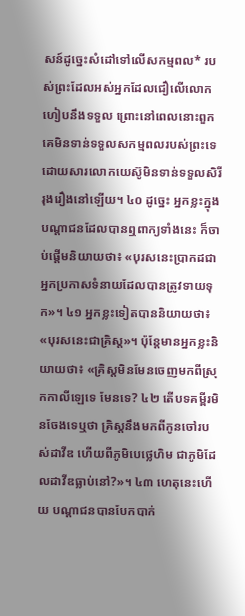សន៍ដូច្នេះសំដៅទៅលើសកម្មពល* របស់ព្រះដែលអស់អ្នកដែលជឿលើលោកហៀបនឹងទទួល ព្រោះនៅពេលនោះពួកគេមិនទាន់ទទួលសកម្មពលរបស់ព្រះទេ ដោយសារលោកយេស៊ូមិនទាន់ទទួលសិរីរុងរឿងនៅឡើយ។ ៤០ ដូច្នេះ អ្នកខ្លះក្នុងបណ្ដាជនដែលបានឮពាក្យទាំងនេះ ក៏ចាប់ផ្ដើមនិយាយថា៖ «បុរសនេះប្រាកដជាអ្នកប្រកាសទំនាយដែលបានត្រូវទាយទុក»។ ៤១ អ្នកខ្លះទៀតបាននិយាយថា៖ «បុរសនេះជាគ្រិស្ត»។ ប៉ុន្តែមានអ្នកខ្លះនិយាយថា៖ «គ្រិស្តមិនមែនចេញមកពីស្រុកកាលីឡេទេ មែនទេ? ៤២ តើបទគម្ពីរមិនចែងទេឬថា គ្រិស្តនឹងមកពីកូនចៅរបស់ដាវីឌ ហើយពីភូមិបេថ្លេហិម ជាភូមិដែលដាវីឌធ្លាប់នៅ?»។ ៤៣ ហេតុនេះហើយ បណ្ដាជនបានបែកបាក់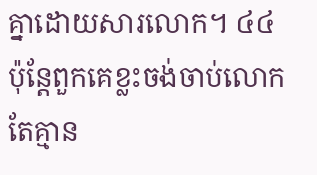គ្នាដោយសារលោក។ ៤៤ ប៉ុន្តែពួកគេខ្លះចង់ចាប់លោក តែគ្មាន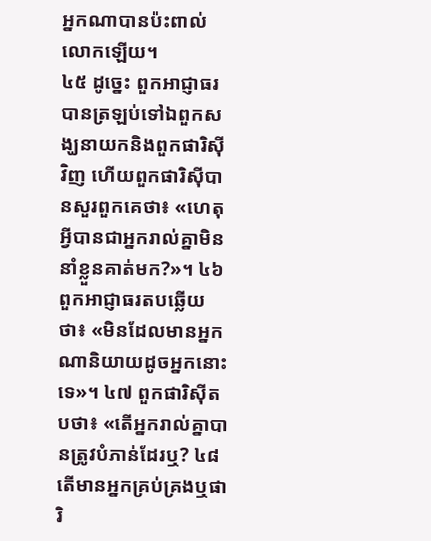អ្នកណាបានប៉ះពាល់លោកឡើយ។
៤៥ ដូច្នេះ ពួកអាជ្ញាធរបានត្រឡប់ទៅឯពួកសង្ឃនាយកនិងពួកផារិស៊ីវិញ ហើយពួកផារិស៊ីបានសួរពួកគេថា៖ «ហេតុអ្វីបានជាអ្នករាល់គ្នាមិននាំខ្លួនគាត់មក?»។ ៤៦ ពួកអាជ្ញាធរតបឆ្លើយថា៖ «មិនដែលមានអ្នកណានិយាយដូចអ្នកនោះទេ»។ ៤៧ ពួកផារិស៊ីតបថា៖ «តើអ្នករាល់គ្នាបានត្រូវបំភាន់ដែរឬ? ៤៨ តើមានអ្នកគ្រប់គ្រងឬផារិ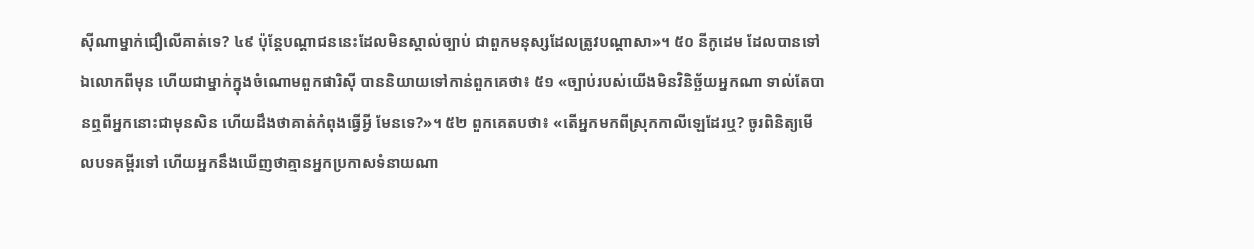ស៊ីណាម្នាក់ជឿលើគាត់ទេ? ៤៩ ប៉ុន្តែបណ្ដាជននេះដែលមិនស្គាល់ច្បាប់ ជាពួកមនុស្សដែលត្រូវបណ្ដាសា»។ ៥០ នីកូដេម ដែលបានទៅឯលោកពីមុន ហើយជាម្នាក់ក្នុងចំណោមពួកផារិស៊ី បាននិយាយទៅកាន់ពួកគេថា៖ ៥១ «ច្បាប់របស់យើងមិនវិនិច្ឆ័យអ្នកណា ទាល់តែបានឮពីអ្នកនោះជាមុនសិន ហើយដឹងថាគាត់កំពុងធ្វើអ្វី មែនទេ?»។ ៥២ ពួកគេតបថា៖ «តើអ្នកមកពីស្រុកកាលីឡេដែរឬ? ចូរពិនិត្យមើលបទគម្ពីរទៅ ហើយអ្នកនឹងឃើញថាគ្មានអ្នកប្រកាសទំនាយណា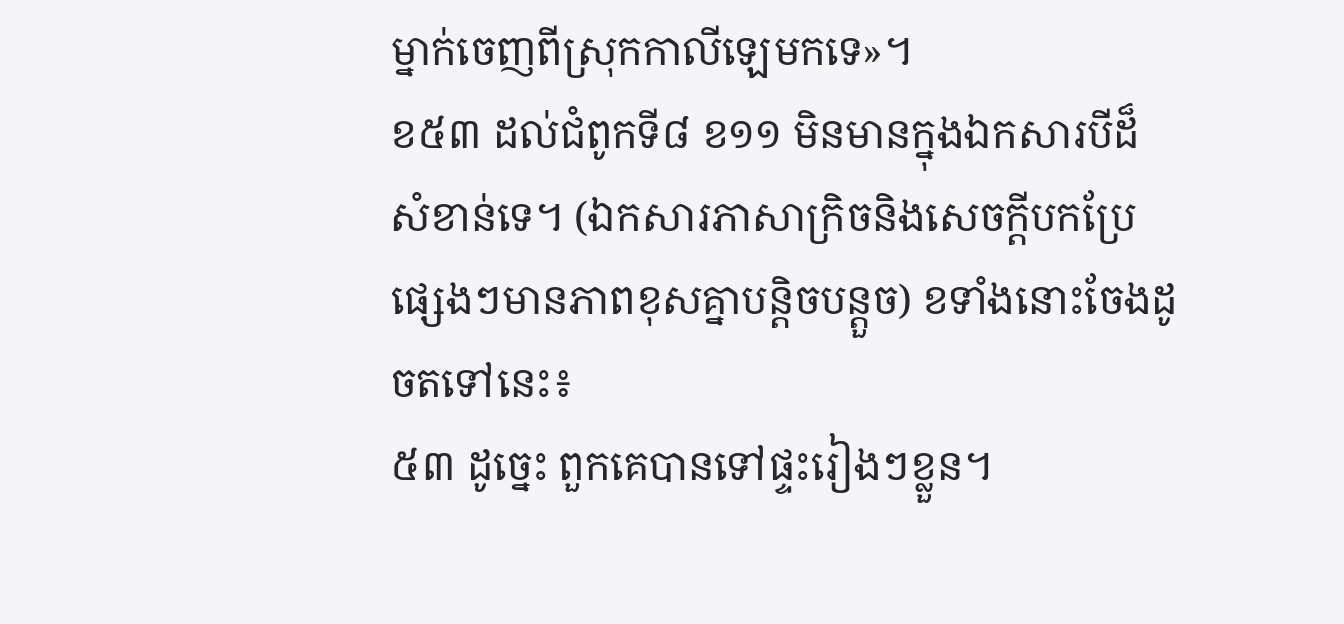ម្នាក់ចេញពីស្រុកកាលីឡេមកទេ»។
ខ៥៣ ដល់ជំពូកទី៨ ខ១១ មិនមានក្នុងឯកសារបីដ៏សំខាន់ទេ។ (ឯកសារភាសាក្រិចនិងសេចក្ដីបកប្រែផ្សេងៗមានភាពខុសគ្នាបន្ដិចបន្តួច) ខទាំងនោះចែងដូចតទៅនេះ៖
៥៣ ដូច្នេះ ពួកគេបានទៅផ្ទះរៀងៗខ្លួន។